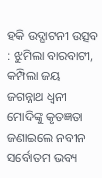ହକି ଉଦ୍ଘାଟନୀ ଉତ୍ସବ : ଝୁମିଲା ବାରବାଟୀ, କମ୍ପିଲା ଜୟ ଜଗନ୍ନାଥ ଧ୍ବନୀ
ମୋଦିଙ୍କୁ କୃତଜ୍ଞତା ଜଣାଇଲେ ନବୀନ
ସର୍ବୋତମ ଭବ୍ୟ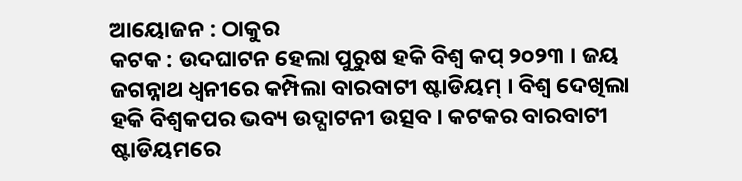ଆୟୋଜନ : ଠାକୁର
କଟକ : ଉଦଘାଟନ ହେଲା ପୁରୁଷ ହକି ବିଶ୍ୱ କପ୍ ୨୦୨୩ । ଜୟ ଜଗନ୍ନାଥ ଧ୍ବନୀରେ କମ୍ପିଲା ବାରବାଟୀ ଷ୍ଟାଡିୟମ୍ । ବିଶ୍ୱ ଦେଖିଲା ହକି ବିଶ୍ୱକପର ଭବ୍ୟ ଉଦ୍ଘାଟନୀ ଉତ୍ସବ । କଟକର ବାରବାଟୀ ଷ୍ଟାଡିୟମରେ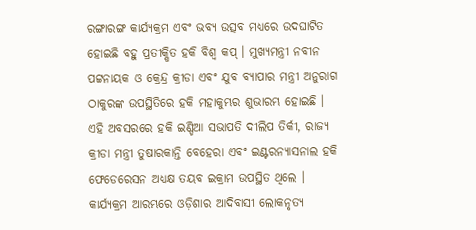ରଙ୍ଗାରଙ୍ଗ କାର୍ଯ୍ୟକ୍ରମ ଏବଂ ଭବ୍ୟ ଉତ୍ସବ ମଧ୍ୟରେ ଉଦଘାଟିତ ହୋଇଛି ବହୁ ପ୍ରତୀକ୍ଷିତ ହକି ବିଶ୍ୱ କପ୍ । ମୁଖ୍ୟମନ୍ତ୍ରୀ ନବୀନ ପଟ୍ଟନାୟକ ଓ କ୍ରେନ୍ଦ୍ର କ୍ରୀଡା ଏବଂ ଯୁବ ବ୍ୟାପାର ମନ୍ତ୍ରୀ ଅନୁରାଗ ଠାକୁରଙ୍କ ଉପସ୍ଥିତିରେ ହକି ମହାକୁମ୍ଭର ଶୁଭାରମ୍ଭ ହୋଇଛି । ଏହି ଅବସରରେ ହକି ଇଣ୍ଡିଆ ସଭାପତି ଦୀଲିପ ତିର୍କୀ, ରାଜ୍ୟ କ୍ରୀଡା ମନ୍ତ୍ରୀ ତୁଷାରକାନ୍ତି ବେହେରା ଏବଂ ଇଣ୍ଟରନ୍ୟାସନାଲ ହକି ଫେଡେରେସନ ଅଧ୍ୟକ୍ଷ ତୟବ ଇକ୍ରାମ ଉପସ୍ଥିତ ଥିଲେ । କାର୍ଯ୍ୟକ୍ରମ ଆରମ୍ଭରେ ଓଡ଼ିଶାର ଆଦିବାସୀ ଲୋକନୃତ୍ୟ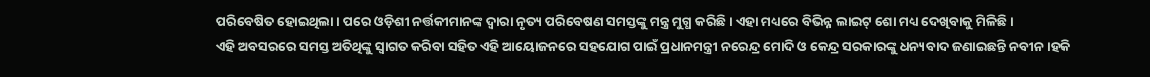ପରିବେଷିତ ହୋଇଥିଲା । ପରେ ଓଡ଼ିଶୀ ନର୍ତ୍ତକୀମାନଙ୍କ ଦ୍ୱାରା ନୃତ୍ୟ ପରିବେଷଣ ସମସ୍ତଙ୍କୁ ମନ୍ତ୍ର ମୁଗ୍ଧ କରିଛି । ଏହା ମଧ୍ୟରେ ବିଭିନ୍ନ ଲାଇଟ୍ ଶୋ ମଧ୍ୟ ଦେଖିବାକୁ ମିଳିଛି ।
ଏହି ଅବସରରେ ସମସ୍ତ ଅତିଥିଙ୍କୁ ସ୍ୱାଗତ କରିବା ସହିତ ଏହି ଆୟୋଜନରେ ସହଯୋଗ ପାଇଁ ପ୍ରଧାନମନ୍ତ୍ରୀ ନରେନ୍ଦ୍ର ମୋଦି ଓ କେନ୍ଦ୍ର ସରକାରଙ୍କୁ ଧନ୍ୟବାଦ ଜଣାଇଛନ୍ତି ନବୀନ ।ହକି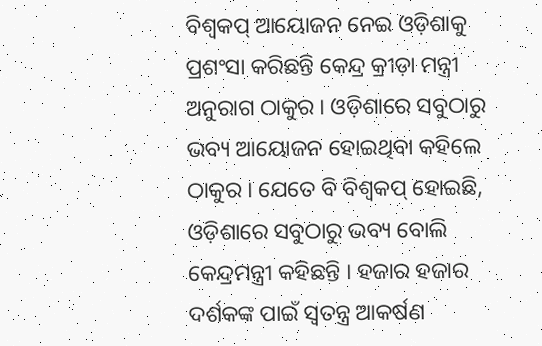ବିଶ୍ୱକପ୍ ଆୟୋଜନ ନେଇ ଓଡ଼ିଶାକୁ ପ୍ରଶଂସା କରିଛନ୍ତି କେନ୍ଦ୍ର କ୍ରୀଡ଼ା ମନ୍ତ୍ରୀ ଅନୁରାଗ ଠାକୁର । ଓଡ଼ିଶାରେ ସବୁଠାରୁ ଭବ୍ୟ ଆୟୋଜନ ହୋଇଥିବା କହିଲେ ଠାକୁର । ଯେତେ ବି ବିଶ୍ୱକପ୍ ହୋଇଛି, ଓଡ଼ିଶାରେ ସବୁଠାରୁ ଭବ୍ୟ ବୋଲି କେନ୍ଦ୍ରମନ୍ତ୍ରୀ କହିଛନ୍ତି । ହଜାର ହଜାର ଦର୍ଶକଙ୍କ ପାଇଁ ସ୍ୱତନ୍ତ୍ର ଆକର୍ଷଣ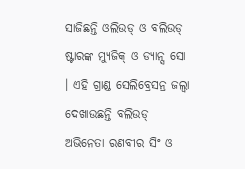ସାଜିଛନ୍ତି ଓଲିଉଡ୍ ଓ ବଲିଉଡ୍ ଷ୍ଟାରଙ୍କ ମ୍ୟୁଜିକ୍ ଓ ଡ୍ୟାନ୍ସ ସୋ । ଏହି ଗ୍ରାଣ୍ଡ ସେଲିବ୍ରେସନ୍ର ଜଲ୍ୱା ଦେଖାଉଛନ୍ତି ବଲିଉଡ୍ ଅଭିନେତା ରଣବୀର ସିଂ ଓ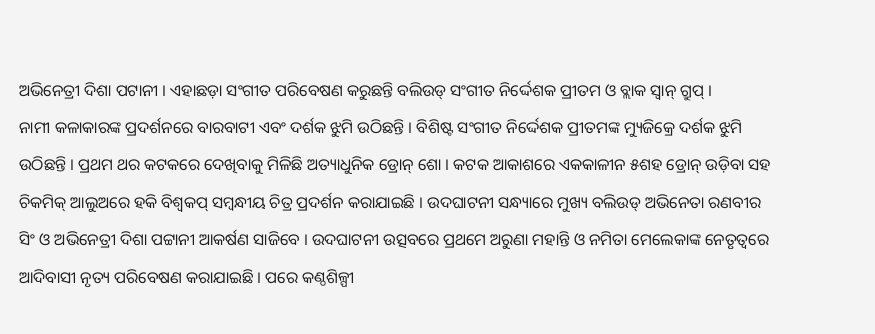ଅଭିନେତ୍ରୀ ଦିଶା ପଟାନୀ । ଏହାଛଡ଼ା ସଂଗୀତ ପରିବେଷଣ କରୁଛନ୍ତି ବଲିଉଡ୍ ସଂଗୀତ ନିର୍ଦ୍ଦେଶକ ପ୍ରୀତମ ଓ ବ୍ଲାକ ସ୍ୱାନ୍ ଗ୍ରୁପ୍ ।
ନାମୀ କଳାକାରଙ୍କ ପ୍ରଦର୍ଶନରେ ବାରବାଟୀ ଏବଂ ଦର୍ଶକ ଝୁମି ଉଠିଛନ୍ତି । ବିଶିଷ୍ଟ ସଂଗୀତ ନିର୍ଦ୍ଦେଶକ ପ୍ରୀତମଙ୍କ ମ୍ୟୁଜିକ୍ରେ ଦର୍ଶକ ଝୁମି ଉଠିଛନ୍ତି । ପ୍ରଥମ ଥର କଟକରେ ଦେଖିବାକୁ ମିଳିଛି ଅତ୍ୟାଧୁନିକ ଡ୍ରୋନ୍ ଶୋ । କଟକ ଆକାଶରେ ଏକକାଳୀନ ୫ଶହ ଡ୍ରୋନ୍ ଉଡ଼ିବା ସହ ଚିକମିକ୍ ଆଲୁଅରେ ହକି ବିଶ୍ୱକପ୍ ସମ୍ବନ୍ଧୀୟ ଚିତ୍ର ପ୍ରଦର୍ଶନ କରାଯାଇଛି । ଉଦଘାଟନୀ ସନ୍ଧ୍ୟାରେ ମୁଖ୍ୟ ବଲିଉଡ୍ ଅଭିନେତା ରଣବୀର ସିଂ ଓ ଅଭିନେତ୍ରୀ ଦିଶା ପଟ୍ଟାନୀ ଆକର୍ଷଣ ସାଜିବେ । ଉଦଘାଟନୀ ଉତ୍ସବରେ ପ୍ରଥମେ ଅରୁଣା ମହାନ୍ତି ଓ ନମିତା ମେଲେକାଙ୍କ ନେତୃତ୍ୱରେ ଆଦିବାସୀ ନୃତ୍ୟ ପରିବେଷଣ କରାଯାଇଛି । ପରେ କଣ୍ଠଶିଳ୍ପୀ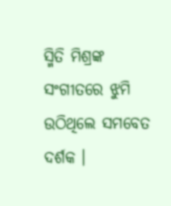ସ୍ମିତି ମିଶ୍ରଙ୍କ ସଂଗୀତରେ ଝୁମି ଉଠିଥିଲେ ସମବେତ ଦର୍ଶକ ।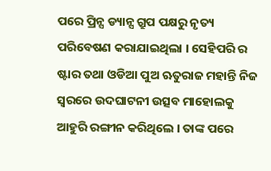ପରେ ପ୍ରିନ୍ସ ଡ୍ୟାନ୍ସ ଗ୍ରୁପ ପକ୍ଷରୁ ନୃତ୍ୟ ପରିବେଷଣ କରାଯାଇଥିଲା । ସେହିପରି ର ଷ୍ଟାର ତଥା ଓଡିଆ ପୁଅ ଋତୁରାଜ ମହାନ୍ତି ନିଜ ସ୍ୱରରେ ଉଦଘାଟନୀ ଉତ୍ସବ ମାହୋଲକୁ ଆହୁରି ରଙ୍ଗୀନ କରିଥିଲେ । ତାଙ୍କ ପରେ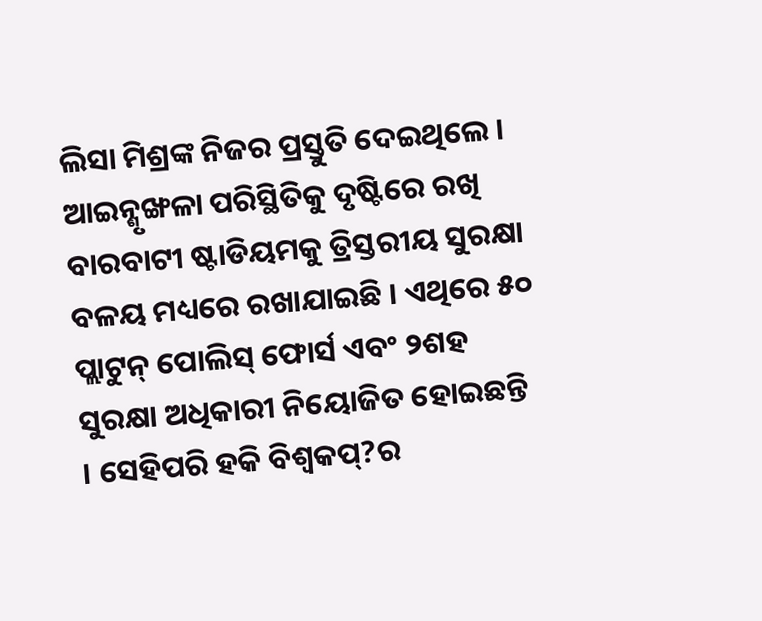ଲିସା ମିଶ୍ରଙ୍କ ନିଜର ପ୍ରସ୍ତୁତି ଦେଇଥିଲେ । ଆଇନ୍ଶୃଙ୍ଖଳା ପରିସ୍ଥିତିକୁ ଦୃଷ୍ଟିରେ ରଖି ବାରବାଟୀ ଷ୍ଟାଡିୟମକୁ ତ୍ରିସ୍ତରୀୟ ସୁରକ୍ଷା ବଳୟ ମଧ୍ୟରେ ରଖାଯାଇଛି । ଏଥିରେ ୫୦ ପ୍ଲାଟୁନ୍ ପୋଲିସ୍ ଫୋର୍ସ ଏବଂ ୨ଶହ ସୁରକ୍ଷା ଅଧିକାରୀ ନିୟୋଜିତ ହୋଇଛନ୍ତି । ସେହିପରି ହକି ବିଶ୍ୱକପ୍?ର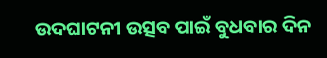ଉଦଘାଟନୀ ଉତ୍ସବ ପାଇଁ ବୁଧବାର ଦିନ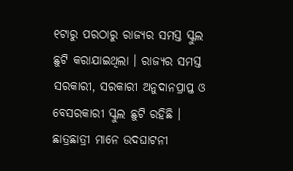୧ଟାରୁ ପରଠାରୁ ରାଜ୍ୟର ସମସ୍ତ ସ୍କୁଲ ଛୁଟି କରାଯାଇଥିଲା । ରାଜ୍ୟର ସମସ୍ତ ସରକାରୀ, ସରକାରୀ ଅନୁଦାନପ୍ରାପ୍ତ ଓ ବେସରକାରୀ ସ୍କୁଲ ଛୁଟି ରହିଛି । ଛାତ୍ରଛାତ୍ରୀ ମାନେ ଉଦଘାଟନୀ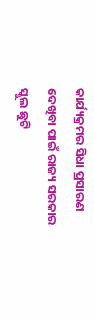କାର୍ଯ୍ୟକ୍ରମର ସିଧା ପ୍ରସାରଣ ଦେଖିବା ପାଇଁ ରାଜ୍ୟ ସରକାର ସ୍କୁଲ ଛୁଟି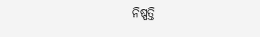ନିଷ୍ପତ୍ତି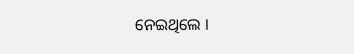ନେଇଥିଲେ ।